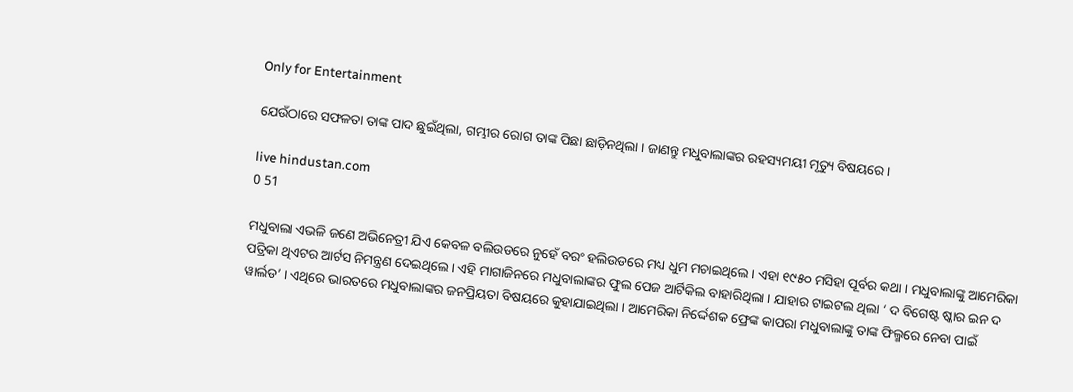Only for Entertainment

ଯେଉଁଠାରେ ସଫଳତା ତାଙ୍କ ପାଦ ଛୁଇଁଥିଲା, ଗମ୍ଭୀର ରୋଗ ତାଙ୍କ ପିଛା ଛାଡ଼ିନଥିଲା । ଜାଣନ୍ତୁ ମଧୁବାଲାଙ୍କର ରହସ୍ୟମୟୀ ମୃତ୍ୟୁ ବିଷୟରେ ।

live hindustan.com
0 51

ମଧୁବାଲା ଏଭଳି ଜଣେ ଅଭିନେତ୍ରୀ ଯିଏ କେବଳ ବଲିଉଡରେ ନୁହେଁ ବରଂ ହଲିଉଡରେ ମଧ୍ୟ ଧୁମ ମଚାଇଥିଲେ । ଏହା ୧୯୫୦ ମସିହା ପୂର୍ବର କଥା । ମଧୁବାଲାଙ୍କୁ ଆମେରିକା ପତ୍ରିକା ଥିଏଟର ଆର୍ଟସ ନିମନ୍ତ୍ରଣ ଦେଇଥିଲେ । ଏହି ମାଗାଜିନରେ ମଧୁବାଲାଙ୍କର ଫୁଲ ପେଜ ଆର୍ଟିକିଲ ବାହାରିଥିଲା । ଯାହାର ଟାଇଟଲ ଥିଲା ‘ ଦ ବିଗେଷ୍ଟ ଷ୍କାର ଇନ ଦ ୱାର୍ଲଡ’ । ଏଥିରେ ଭାରତରେ ମଧୁବାଲାଙ୍କର ଜନପ୍ରିୟତା ବିଷୟରେ କୁହାଯାଇଥିଲା । ଆମେରିକା ନିର୍ଦ୍ଦେଶକ ଫ୍ରେଙ୍କ କାପରା ମଧୁବାଲାଙ୍କୁ ତାଙ୍କ ଫିଲ୍ମରେ ନେବା ପାଇଁ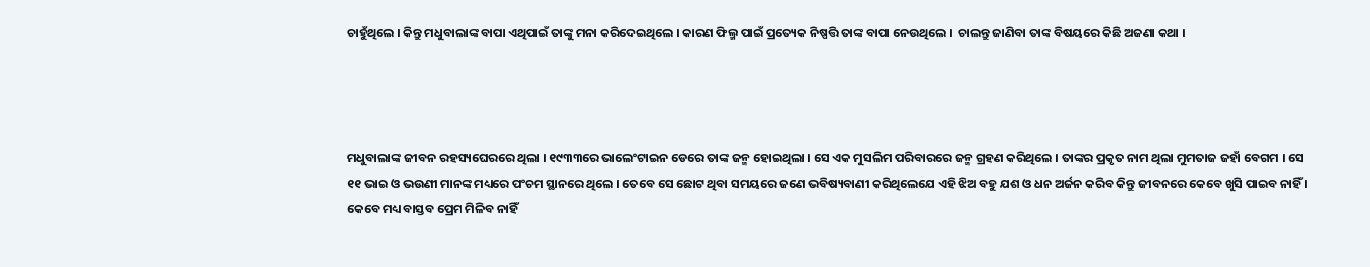ଚାହୁଁଥିଲେ । କିନ୍ତୁ ମଧୁବାଲାଙ୍କ ବାପା ଏଥିପାଇଁ ତାଙ୍କୁ ମନା କରିଦେଇଥିଲେ । କାରଣ ଫିଲ୍ମ ପାଇଁ ପ୍ରତ୍ୟେକ ନିଷ୍ପତ୍ତି ତାଙ୍କ ବାପା ନେଉଥିଲେ ।  ଚାଲନ୍ତୁ ଜାଣିବା ତାଙ୍କ ବିଷୟରେ କିଛି ଅଜଣା କଥା ।




ମଧୁବାଲାଙ୍କ ଜୀବନ ରହସ୍ୟଘେରରେ ଥିଲା । ୧୯୩୩ରେ ଭାଲେଂଟାଇନ ଡେରେ ତାଙ୍କ ଜନ୍ମ ହୋଇଥିଲା । ସେ ଏକ ମୁସଲିମ ପରିବାରରେ ଜନ୍ମ ଗ୍ରହଣ କରିଥିଲେ । ତାଙ୍କର ପ୍ରକୃତ ନାମ ଥିଲା ମୁମତାଜ ଜହାଁ ବେଗମ । ସେ ୧୧ ଭାଇ ଓ ଭଉଣୀ ମାନଙ୍କ ମଧ୍ୟରେ ପଂଚମ ସ୍ଥାନରେ ଥିଲେ । ତେବେ ସେ ଛୋଟ ଥିବା ସମୟରେ ଜଣେ ଭବିଷ୍ୟବାଣୀ କରିଥିଲେଯେ ଏହି ଝିଅ ବହୁ ଯଶ ଓ ଧନ ଅର୍ଜନ କରିବ କିନ୍ତୁ ଜୀବନରେ କେବେ ଖୁସି ପାଇବ ନାହିଁ । କେବେ ମଧ୍ୟ ବାସ୍ତବ ପ୍ରେମ ମିଳିବ ନାହିଁ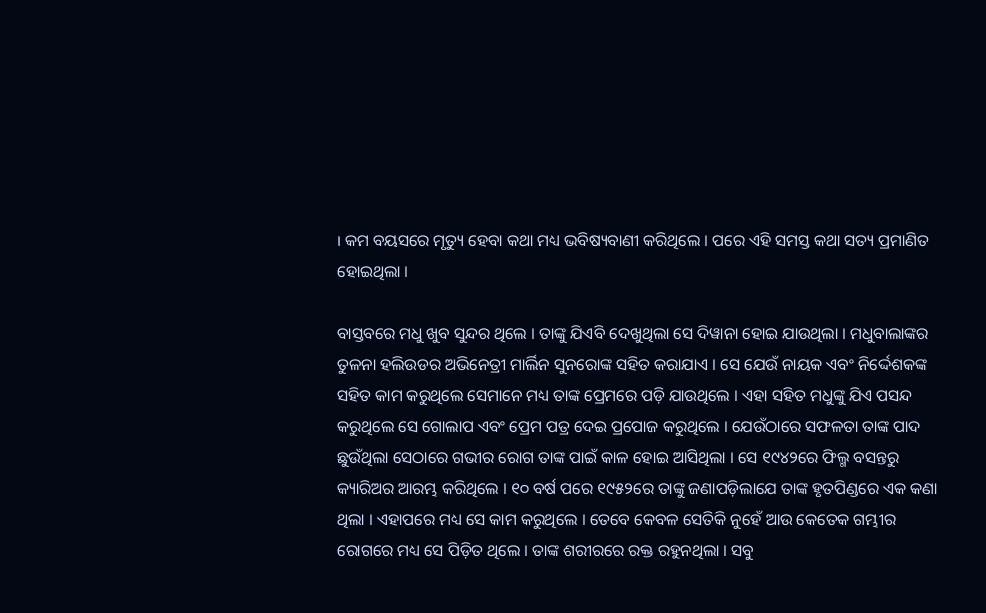। କମ ବୟସରେ ମୃତ୍ୟୁ ହେବା କଥା ମଧ୍ୟ ଭବିଷ୍ୟବାଣୀ କରିଥିଲେ । ପରେ ଏହି ସମସ୍ତ କଥା ସତ୍ୟ ପ୍ରମାଣିତ ହୋଇଥିଲା ।

ବାସ୍ତବରେ ମଧୁ ଖୁବ ସୁନ୍ଦର ଥିଲେ । ତାଙ୍କୁ ଯିଏବି ଦେଖୁଥିଲା ସେ ଦିୱାନା ହୋଇ ଯାଉଥିଲା । ମଧୁବାଲାଙ୍କର ତୁଳନା ହଲିଉଡର ଅଭିନେତ୍ରୀ ମାର୍ଲିନ ସୁନରୋଙ୍କ ସହିତ କରାଯାଏ । ସେ ଯେଉଁ ନାୟକ ଏବଂ ନିର୍ଦ୍ଦେଶକଙ୍କ ସହିତ କାମ କରୁଥିଲେ ସେମାନେ ମଧ୍ୟ ତାଙ୍କ ପ୍ରେମରେ ପଡ଼ି ଯାଉଥିଲେ । ଏହା ସହିତ ମଧୁଙ୍କୁ ଯିଏ ପସନ୍ଦ କରୁଥିଲେ ସେ ଗୋଲାପ ଏବଂ ପ୍ରେମ ପତ୍ର ଦେଇ ପ୍ରପୋଜ କରୁଥିଲେ । ଯେଉଁଠାରେ ସଫଳତା ତାଙ୍କ ପାଦ ଛୁଉଁଥିଲା ସେଠାରେ ଗଭୀର ରୋଗ ତାଙ୍କ ପାଇଁ କାଳ ହୋଇ ଆସିଥିଲା । ସେ ୧୯୪୨ରେ ଫିଲ୍ମ ବସନ୍ତରୁ କ୍ୟାରିଅର ଆରମ୍ଭ କରିଥିଲେ । ୧୦ ବର୍ଷ ପରେ ୧୯୫୨ରେ ତାଙ୍କୁ ଜଣାପଡ଼ିଲାଯେ ତାଙ୍କ ହୃତପିଣ୍ଡରେ ଏକ କଣା ଥିଲା । ଏହାପରେ ମଧ୍ୟ ସେ କାମ କରୁଥିଲେ । ତେବେ କେବଳ ସେତିକି ନୁହେଁ ଆଉ କେତେକ ଗମ୍ଭୀର ରୋଗରେ ମଧ୍ୟ ସେ ପିଡ଼ିତ ଥିଲେ । ତାଙ୍କ ଶରୀରରେ ରକ୍ତ ରହୁନଥିଲା । ସବୁ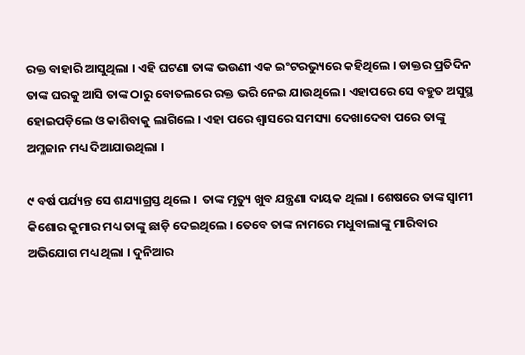ରକ୍ତ ବାହାରି ଆସୁଥିଲା । ଏହି ଘଟଣା ତାଙ୍କ ଭଉଣୀ ଏକ ଇଂଟରଭ୍ୟୁରେ କହିଥିଲେ । ଡାକ୍ତର ପ୍ରତିଦିନ ତାଙ୍କ ଘରକୁ ଆସି ତାଙ୍କ ଠାରୁ ବୋତଲରେ ରକ୍ତ ଭରି ନେଇ ଯାଉଥିଲେ । ଏହାପରେ ସେ ବହୁତ ଅସୁସ୍ଥ ହୋଇପଡ଼ିଲେ ଓ କାଶିବାକୁ ଲାଗିଲେ । ଏହା ପରେ ଶ୍ୱାସରେ ସମସ୍ୟା ଦେଖାଦେବା ପରେ ତାଙ୍କୁ ଅମ୍ଳଜାନ ମଧ୍ୟ ଦିଆଯାଉଥିଲା ।

୯ ବର୍ଷ ପର୍ଯ୍ୟନ୍ତ ସେ ଶଯ୍ୟାଗ୍ରସ୍ତ ଥିଲେ ।  ତାଙ୍କ ମୃତ୍ୟୁ ଖୁବ ଯନ୍ତ୍ରଣା ଦାୟକ ଥିଲା । ଶେଷରେ ତାଙ୍କ ସ୍ୱାମୀ କିଶୋର କୁମାର ମଧ୍ୟ ତାଙ୍କୁ ଛାଡ଼ି ଦେଇଥିଲେ । ତେବେ ତାଙ୍କ ନାମରେ ମଧୁବାଲାଙ୍କୁ ମାରିବାର ଅଭିଯୋଗ ମଧ୍ୟ ଥିଲା । ଦୁନିଆର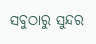ସବୁଠାରୁ ସୁନ୍ଦର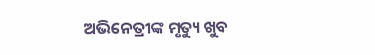ଅଭିନେତ୍ରୀଙ୍କ ମୃତ୍ୟୁ ଖୁବ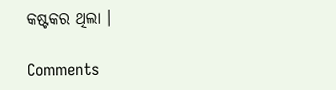କଷ୍ଟକର ଥିଲା ।

Comments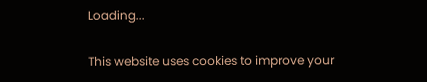Loading...

This website uses cookies to improve your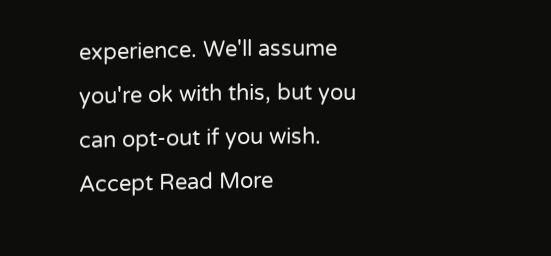experience. We'll assume you're ok with this, but you can opt-out if you wish. Accept Read More